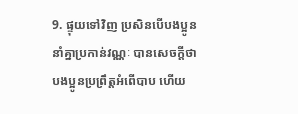9. ផ្ទុយទៅវិញ ប្រសិនបើបងប្អូននាំគ្នាប្រកាន់វណ្ណៈ បានសេចក្ដីថា បងប្អូនប្រព្រឹត្តអំពើបាប ហើយ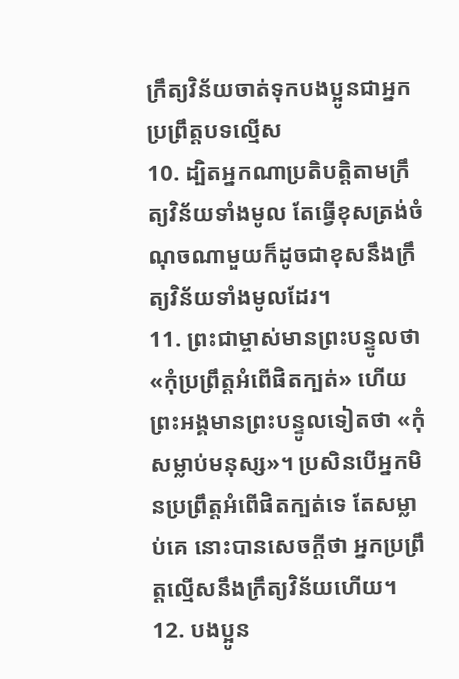ក្រឹត្យវិន័យចាត់ទុកបងប្អូនជាអ្នកប្រព្រឹត្តបទល្មើស
10. ដ្បិតអ្នកណាប្រតិបត្តិតាមក្រឹត្យវិន័យទាំងមូល តែធ្វើខុសត្រង់ចំណុចណាមួយក៏ដូចជាខុសនឹងក្រឹត្យវិន័យទាំងមូលដែរ។
11. ព្រះជាម្ចាស់មានព្រះបន្ទូលថា «កុំប្រព្រឹត្តអំពើផិតក្បត់» ហើយព្រះអង្គមានព្រះបន្ទូលទៀតថា «កុំសម្លាប់មនុស្ស»។ ប្រសិនបើអ្នកមិនប្រព្រឹត្តអំពើផិតក្បត់ទេ តែសម្លាប់គេ នោះបានសេចក្ដីថា អ្នកប្រព្រឹត្តល្មើសនឹងក្រឹត្យវិន័យហើយ។
12. បងប្អូន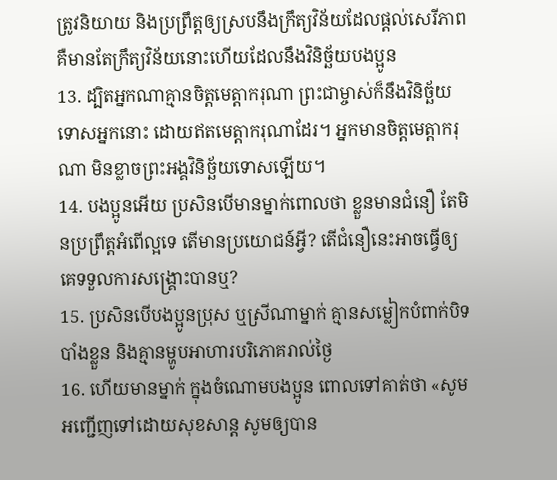ត្រូវនិយាយ និងប្រព្រឹត្តឲ្យស្របនឹងក្រឹត្យវិន័យដែលផ្ដល់សេរីភាព គឺមានតែក្រឹត្យវិន័យនោះហើយដែលនឹងវិនិច្ឆ័យបងប្អូន
13. ដ្បិតអ្នកណាគ្មានចិត្តមេត្តាករុណា ព្រះជាម្ចាស់ក៏នឹងវិនិច្ឆ័យទោសអ្នកនោះ ដោយឥតមេត្តាករុណាដែរ។ អ្នកមានចិត្តមេត្តាករុណា មិនខ្លាចព្រះអង្គវិនិច្ឆ័យទោសឡើយ។
14. បងប្អូនអើយ ប្រសិនបើមានម្នាក់ពោលថា ខ្លួនមានជំនឿ តែមិនប្រព្រឹត្តអំពើល្អទេ តើមានប្រយោជន៍អ្វី? តើជំនឿនេះអាចធ្វើឲ្យគេទទួលការសង្គ្រោះបានឬ?
15. ប្រសិនបើបងប្អូនប្រុស ឬស្រីណាម្នាក់ គ្មានសម្លៀកបំពាក់បិទបាំងខ្លួន និងគ្មានម្ហូបអាហារបរិភោគរាល់ថ្ងៃ
16. ហើយមានម្នាក់ ក្នុងចំណោមបងប្អូន ពោលទៅគាត់ថា «សូមអញ្ជើញទៅដោយសុខសាន្ត សូមឲ្យបាន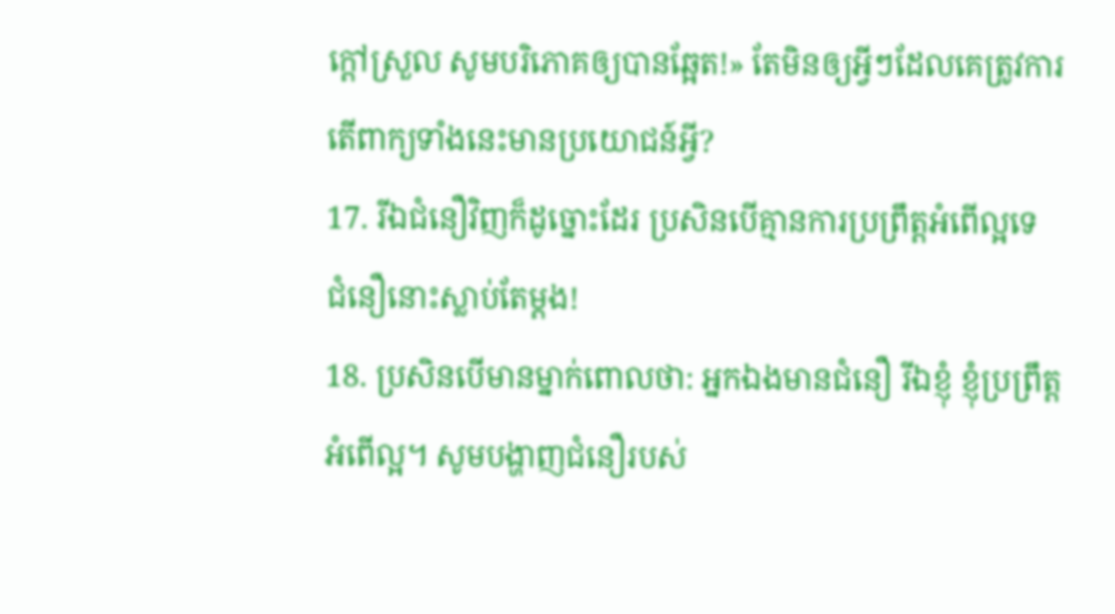ក្ដៅស្រួល សូមបរិភោគឲ្យបានឆ្អែត!» តែមិនឲ្យអ្វីៗដែលគេត្រូវការ តើពាក្យទាំងនេះមានប្រយោជន៍អ្វី?
17. រីឯជំនឿវិញក៏ដូច្នោះដែរ ប្រសិនបើគ្មានការប្រព្រឹត្តអំពើល្អទេ ជំនឿនោះស្លាប់តែម្ដង!
18. ប្រសិនបើមានម្នាក់ពោលថា: អ្នកឯងមានជំនឿ រីឯខ្ញុំ ខ្ញុំប្រព្រឹត្តអំពើល្អ។ សូមបង្ហាញជំនឿរបស់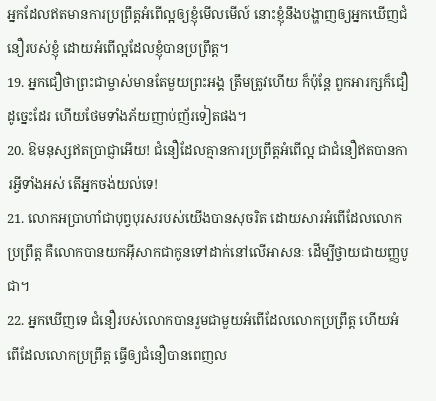អ្នកដែលឥតមានការប្រព្រឹត្តអំពើល្អឲ្យខ្ញុំមើលមើល៍ នោះខ្ញុំនឹងបង្ហាញឲ្យអ្នកឃើញជំនឿរបស់ខ្ញុំ ដោយអំពើល្អដែលខ្ញុំបានប្រព្រឹត្ត។
19. អ្នកជឿថាព្រះជាម្ចាស់មានតែមួយព្រះអង្គ ត្រឹមត្រូវហើយ ក៏ប៉ុន្តែ ពួកអារក្សក៏ជឿដូច្នេះដែរ ហើយថែមទាំងភ័យញាប់ញ័រទៀតផង។
20. ឱមនុស្សឥតប្រាជ្ញាអើយ! ជំនឿដែលគ្មានការប្រព្រឹត្តអំពើល្អ ជាជំនឿឥតបានការអ្វីទាំងអស់ តើអ្នកចង់យល់ទេ!
21. លោកអប្រាហាំជាបុព្វបុរសរបស់យើងបានសុចរិត ដោយសារអំពើដែលលោកប្រព្រឹត្ត គឺលោកបានយកអ៊ីសាកជាកូនទៅដាក់នៅលើអាសនៈ ដើម្បីថ្វាយជាយញ្ញបូជា។
22. អ្នកឃើញទេ ជំនឿរបស់លោកបានរួមជាមួយអំពើដែលលោកប្រព្រឹត្ត ហើយអំពើដែលលោកប្រព្រឹត្ត ធ្វើឲ្យជំនឿបានពេញល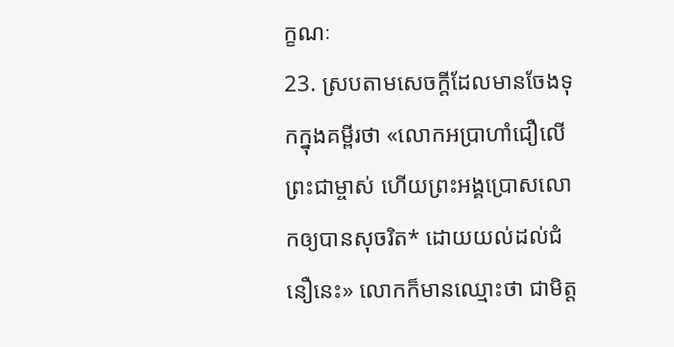ក្ខណៈ
23. ស្របតាមសេចក្ដីដែលមានចែងទុកក្នុងគម្ពីរថា «លោកអប្រាហាំជឿលើព្រះជាម្ចាស់ ហើយព្រះអង្គប្រោសលោកឲ្យបានសុចរិត* ដោយយល់ដល់ជំនឿនេះ» លោកក៏មានឈ្មោះថា ជាមិត្ត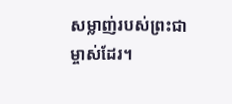សម្លាញ់របស់ព្រះជាម្ចាស់ដែរ។